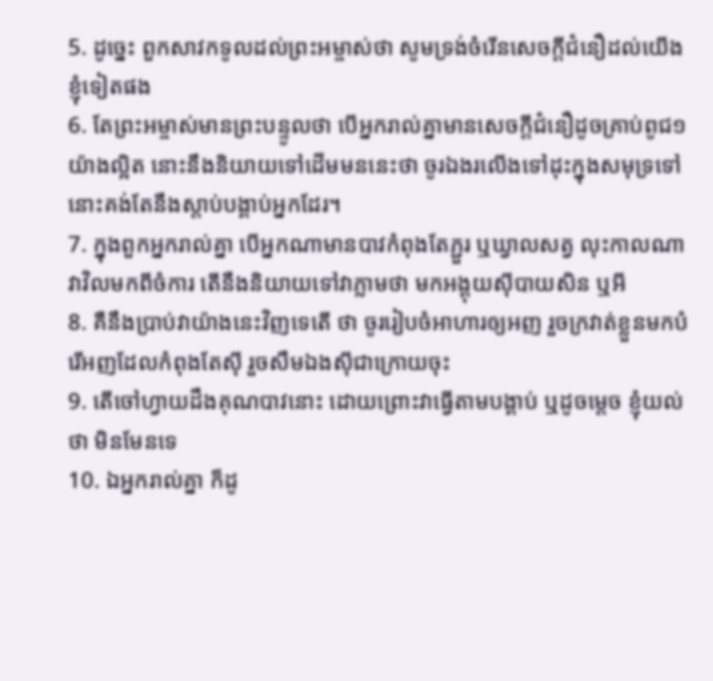5. ដូច្នេះ ពួកសាវកទូលដល់ព្រះអម្ចាស់ថា សូមទ្រង់ចំរើនសេចក្ដីជំនឿដល់យើងខ្ញុំទៀតផង
6. តែព្រះអម្ចាស់មានព្រះបន្ទូលថា បើអ្នករាល់គ្នាមានសេចក្ដីជំនឿដូចគ្រាប់ពូជ១យ៉ាងល្អិត នោះនឹងនិយាយទៅដើមមននេះថា ចូរឯងរលើងទៅដុះក្នុងសមុទ្រទៅ នោះគង់តែនឹងស្តាប់បង្គាប់អ្នកដែរ។
7. ក្នុងពួកអ្នករាល់គ្នា បើអ្នកណាមានបាវកំពុងតែភ្ជួរ ឬឃ្វាលសត្វ លុះកាលណាវាវិលមកពីចំការ តើនឹងនិយាយទៅវាភ្លាមថា មកអង្គុយស៊ីបាយសិន ឬអី
8. គឺនឹងប្រាប់វាយ៉ាងនេះវិញទេតើ ថា ចូររៀបចំអាហារឲ្យអញ រួចក្រវាត់ខ្លួនមកបំរើអញដែលកំពុងតែស៊ី រួចសឹមឯងស៊ីជាក្រោយចុះ
9. តើចៅហ្វាយដឹងគុណបាវនោះ ដោយព្រោះវាធ្វើតាមបង្គាប់ ឬដូចម្តេច ខ្ញុំយល់ថា មិនមែនទេ
10. ឯអ្នករាល់គ្នា ក៏ដូ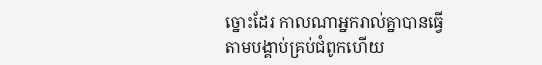ច្នោះដែរ កាលណាអ្នករាល់គ្នាបានធ្វើតាមបង្គាប់គ្រប់ជំពូកហើយ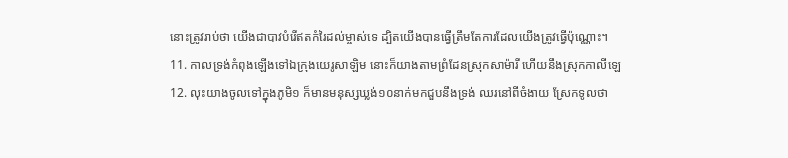នោះត្រូវរាប់ថា យើងជាបាវបំរើឥតកំរៃដល់ម្ចាស់ទេ ដ្បិតយើងបានធ្វើត្រឹមតែការដែលយើងត្រូវធ្វើប៉ុណ្ណោះ។
11. កាលទ្រង់កំពុងឡើងទៅឯក្រុងយេរូសាឡិម នោះក៏យាងតាមព្រំដែនស្រុកសាម៉ារី ហើយនឹងស្រុកកាលីឡេ
12. លុះយាងចូលទៅក្នុងភូមិ១ ក៏មានមនុស្សឃ្លង់១០នាក់មកជួបនឹងទ្រង់ ឈរនៅពីចំងាយ ស្រែកទូលថា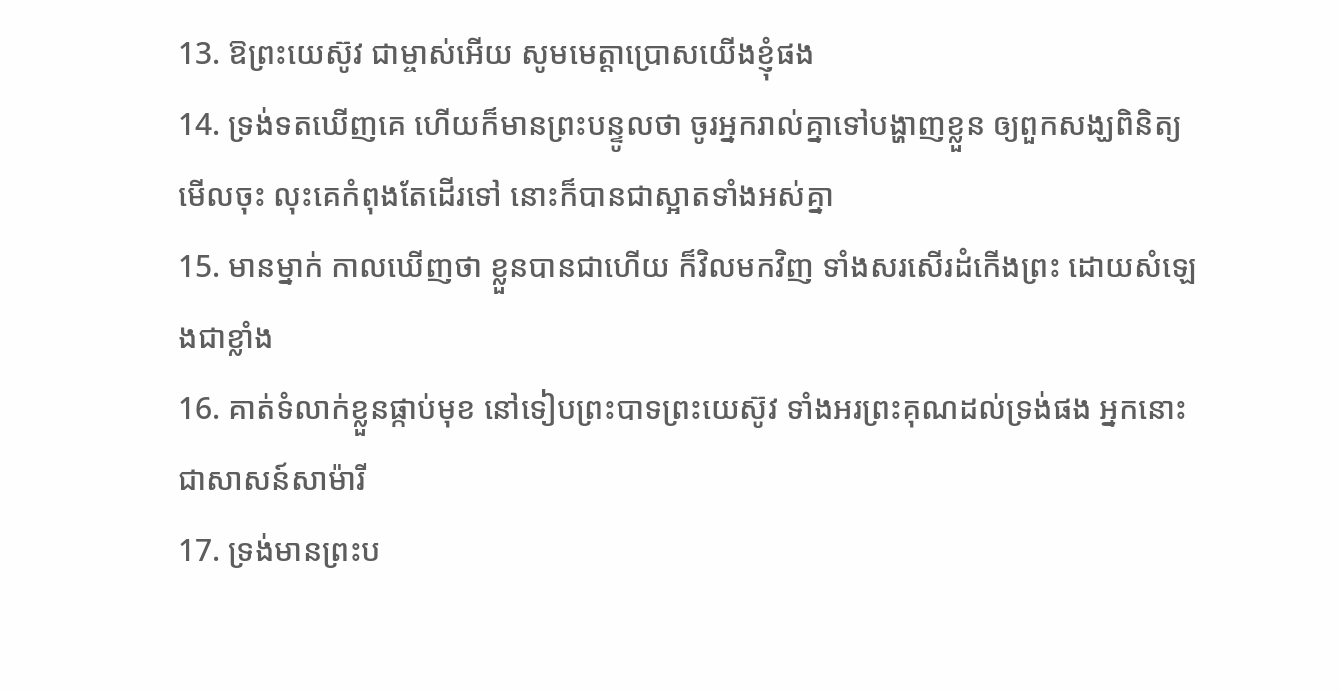13. ឱព្រះយេស៊ូវ ជាម្ចាស់អើយ សូមមេត្តាប្រោសយើងខ្ញុំផង
14. ទ្រង់ទតឃើញគេ ហើយក៏មានព្រះបន្ទូលថា ចូរអ្នករាល់គ្នាទៅបង្ហាញខ្លួន ឲ្យពួកសង្ឃពិនិត្យមើលចុះ លុះគេកំពុងតែដើរទៅ នោះក៏បានជាស្អាតទាំងអស់គ្នា
15. មានម្នាក់ កាលឃើញថា ខ្លួនបានជាហើយ ក៏វិលមកវិញ ទាំងសរសើរដំកើងព្រះ ដោយសំឡេងជាខ្លាំង
16. គាត់ទំលាក់ខ្លួនផ្កាប់មុខ នៅទៀបព្រះបាទព្រះយេស៊ូវ ទាំងអរព្រះគុណដល់ទ្រង់ផង អ្នកនោះជាសាសន៍សាម៉ារី
17. ទ្រង់មានព្រះប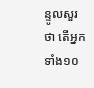ន្ទូលសួរថា តើអ្នកទាំង១០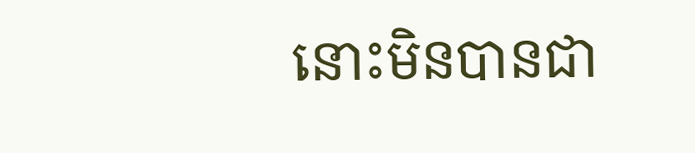នោះមិនបានជា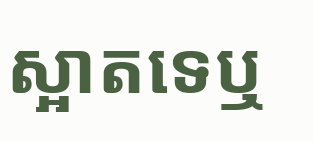ស្អាតទេឬ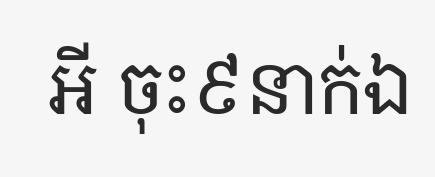អី ចុះ៩នាក់ឯ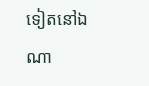ទៀតនៅឯណា